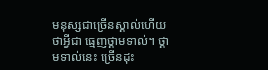មនុស្សជាច្រើនស្គាល់ហើយថាអ្វីជា ធ្មេញថ្គាមទាល់។ ថ្គាមទាល់នេះ ច្រើនដុះ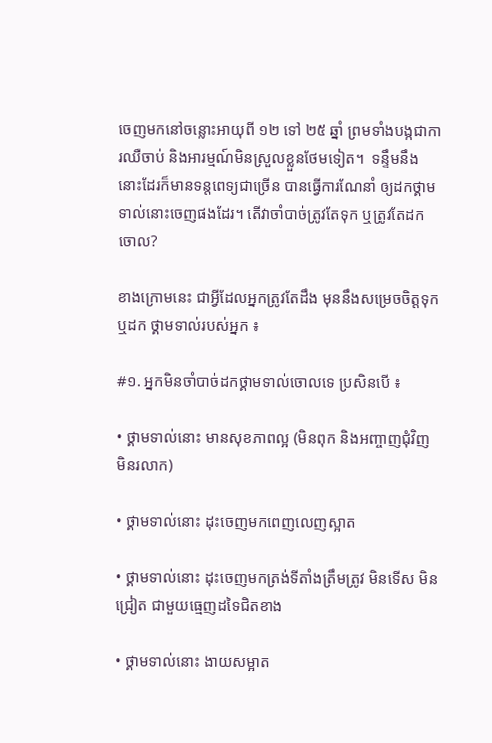ចេញមកនៅចន្លោះអាយុពី ១២ ទៅ ២៥ ឆ្នាំ ព្រមទាំងបង្កជាការឈឺចាប់ និងអារម្មណ៍មិនស្រួលខ្លួនថែមទៀត។  ទន្ទឹមនឹងនោះដែរក៏មានទន្តពេទ្យជាច្រើន បានធ្វើការណែនាំ ឲ្យដកថ្គាមទាល់នោះចេញផងដែរ។ តើវាចាំបាច់ត្រូវតែទុក ឬត្រូវតែដកចោល?

ខាងក្រោមនេះ ជាអ្វីដែលអ្នកត្រូវតែដឹង មុននឹងសម្រេចចិត្តទុក ឬដក ថ្គាមទាល់របស់អ្នក ៖

#១. អ្នកមិនចាំបាច់ដកថ្គាមទាល់ចោលទេ ប្រសិនបើ ៖

• ថ្គាមទាល់នោះ មានសុខភាពល្អ (មិនពុក និងអញ្ចាញជុំវិញ មិនរលាក)

• ថ្គាមទាល់នោះ ដុះចេញមកពេញលេញស្អាត

• ថ្គាមទាល់នោះ ដុះចេញមកត្រង់ទីតាំងត្រឹមត្រូវ មិនទើស មិនជ្រៀត ជាមួយធ្មេញដទៃជិតខាង

• ថ្គាមទាល់នោះ ងាយសម្អាត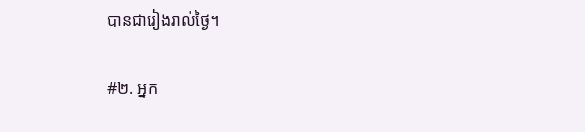បានជារៀងរាល់ថ្ងៃ។

#២. អ្នក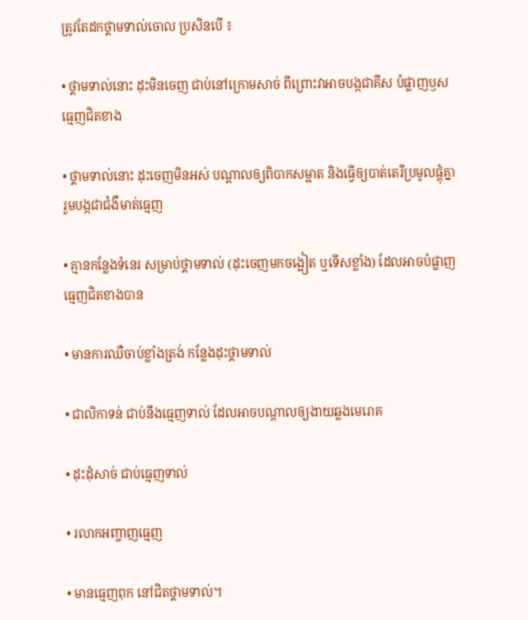ត្រូវតែដកថ្គាមទាល់ចោល ប្រសិនបើ ៖

• ថ្គាមទាល់នោះ ដុះមិនចេញ ជាប់នៅក្រោមសាច់ ពីព្រោះវាអាចបង្កជាគីស បំផ្លាញឫសធ្មេញជិតខាង

• ថ្គាមទាល់នោះ ដុះចេញមិនអស់ បណ្តាលឲ្យពិបាកសម្អាត និងធ្វើឲ្យបាត់តេរីប្រមូលផ្តុំគ្នា រួមបង្កជាជំងឺមាត់ធ្មេញ

• គ្មានកន្លែងទំនេរ សម្រាប់ថ្គាមទាល់ (ដុះចេញមកចង្អៀត ឬទើសខ្លាំង) ដែលអាចបំផ្លាញធ្មេញជិតខាងបាន

• មានការឈឺចាប់ខ្លាំងត្រង់ កន្លែងដុះថ្គាមទាល់

• ជាលិកាទន់ ជាប់នឹងធ្មេញទាល់ ដែលអាចបណ្តាលឲ្យងាយឆ្លងមេរោគ

• ដុះដុំសាច់ ជាប់ធ្មេញទាល់

• រលាកអញ្ចាញធ្មេញ

• មានធ្មេញពុក នៅជិតថ្គាមទាល់។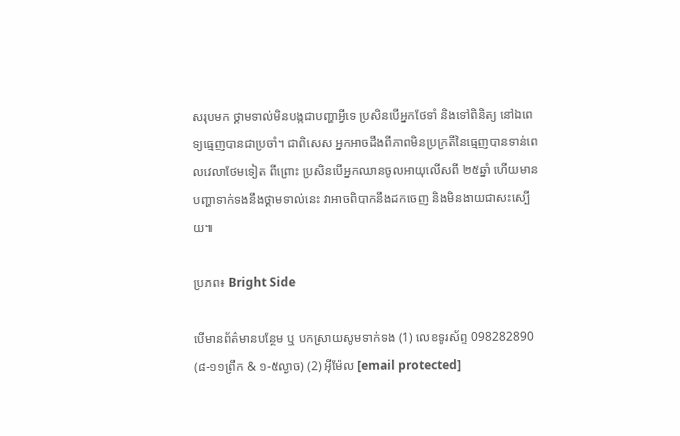សរុបមក ថ្គាមទាល់មិនបង្កជាបញ្ហាអ្វីទេ ប្រសិនបើអ្នកថែទាំ និងទៅពិនិត្យ នៅឯពេទ្យធ្មេញបានជាប្រចាំ។ ជាពិសេស អ្នកអាចដឹងពីភាពមិនប្រក្រតីនៃធ្មេញបានទាន់ពេលវេលាថែមទៀត ពីព្រោះ ប្រសិនបើអ្នកឈានចូលអាយុលើសពី ២៥ឆ្នាំ ហើយមានបញ្ហាទាក់ទងនឹងថ្គាមទាល់នេះ វាអាចពិបាកនឹងដកចេញ និងមិនងាយជាសះស្បើយ៕

ប្រភព៖ Bright Side

បើមានព័ត៌មានបន្ថែម ឬ បកស្រាយសូមទាក់ទង (1) លេខទូរស័ព្ទ 098282890 (៨-១១ព្រឹក & ១-៥ល្ងាច) (2) អ៊ីម៉ែល [email protected]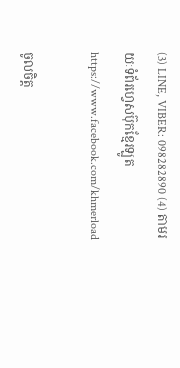(3) LINE, VIBER: 098282890 (4) តាមរយៈទំព័រហ្វេសប៊ុកខ្មែរឡូត https://www.facebook.com/khmerload

ចូលចិត្ត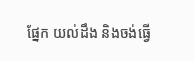ផ្នែក យល់ដឹង និងចង់ធ្វើ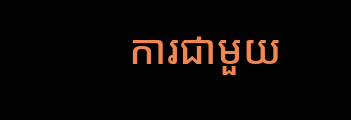ការជាមួយ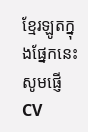ខ្មែរឡូតក្នុងផ្នែកនេះ សូមផ្ញើ CV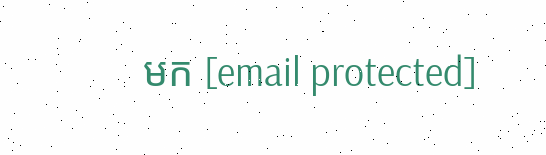មក [email protected]